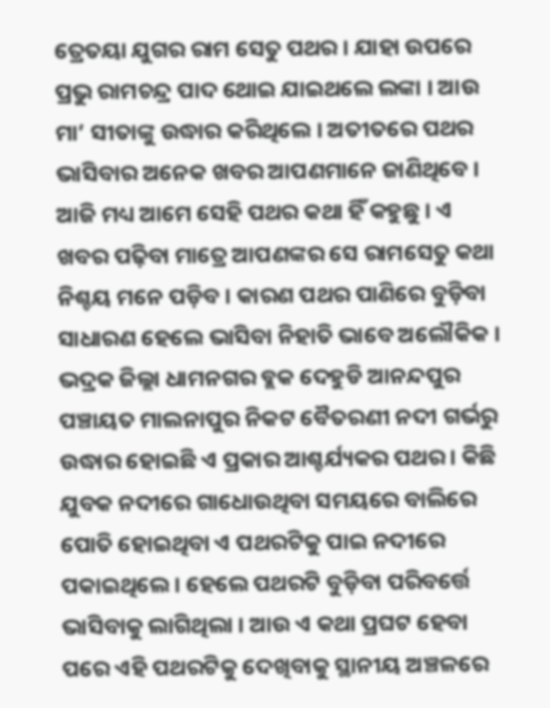ତ୍ରେତୟା ଯୁଗର ରାମ ସେତୁ ପଥର । ଯାହା ଉପରେ ପ୍ରଭୁ ରାମଚନ୍ଦ୍ର ପାଦ ଥୋଇ ଯାଇଥଲେ ଲଙ୍କା । ଆଉ ମା’ ସୀତାଙ୍କୁ ଉଦ୍ଧାର କରିଥିଲେ । ଅତୀତରେ ପଥର ଭାସିବାର ଅନେକ ଖବର ଆପଣମାନେ ଜାଣିଥିବେ । ଆଜି ମଧ୍ୟ ଆମେ ସେହି ପଥର କଥା ହିଁ କହୁଛୁ । ଏ ଖବର ପଢ଼ିବା ମାତ୍ରେ ଆପଣଙ୍କର ସେ ରାମସେତୁ କଥା ନିଶ୍ଚୟ ମନେ ପଡ଼ିବ । କାରଣ ପଥର ପାଣିରେ ବୁଡ଼ିବା ସାଧାରଣ ହେଲେ ଭାସିବା ନିହାତି ଭାବେ ଅଲୌକିକ ।
ଭଦ୍ରକ ଜିଲ୍ଲା ଧାମନଗର ବ୍ଲକ ଦେହୁଡି ଆନନ୍ଦପୁର ପଞ୍ଚାୟତ ମାଲନାପୁର ନିକଟ ବୈତରଣୀ ନଦୀ ଗର୍ଭରୁ ଉଦ୍ଧାର ହୋଇଛି ଏ ପ୍ରକାର ଆଶ୍ଚର୍ଯ୍ୟକର ପଥର । କିଛି ଯୁବକ ନଦୀରେ ଗାଧୋଉଥିବା ସମୟରେ ବାଲିରେ ପୋତି ହୋଇଥିବା ଏ ପଥରଟିକୁ ପାଇ ନଦୀରେ ପକାଇଥିଲେ । ହେଲେ ପଥରଟି ବୁଡ଼ିବା ପରିବର୍ତ୍ତେ ଭାସିବାକୁ ଲାଗିଥିଲା । ଆଉ ଏ କଥା ପ୍ରଘଟ ହେବା ପରେ ଏହି ପଥରଟିକୁ ଦେଖିବାକୁ ସ୍ଥାନୀୟ ଅଞ୍ଚଳରେ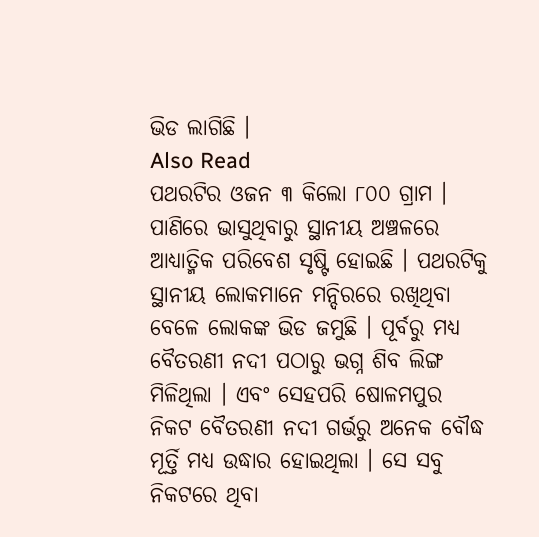ଭିଡ ଲାଗିଛି ।
Also Read
ପଥରଟିର ଓଜନ ୩ କିଲୋ ୮୦୦ ଗ୍ରାମ । ପାଣିରେ ଭାସୁଥିବାରୁ ସ୍ଥାନୀୟ ଅଞ୍ଚଳରେ ଆଧ୍ୟାତ୍ମିକ ପରିବେଶ ସୃଷ୍ଟି ହୋଇଛି । ପଥରଟିକୁ ସ୍ଥାନୀୟ ଲୋକମାନେ ମନ୍ଦିରରେ ରଖିଥିବା ବେଳେ ଲୋକଙ୍କ ଭିଡ ଜମୁଛି । ପୂର୍ବରୁ ମଧ୍ୟ ବୈତରଣୀ ନଦୀ ପଠାରୁ ଭଗ୍ନ ଶିବ ଲିଙ୍ଗ ମିଳିଥିଲା । ଏବଂ ସେହପରି ଷୋଳମପୁର ନିକଟ ବୈତରଣୀ ନଦୀ ଗର୍ଭରୁ ଅନେକ ବୌଦ୍ଧ ମୂର୍ତ୍ତି ମଧ୍ୟ ଉଦ୍ଧାର ହୋଇଥିଲା । ସେ ସବୁ ନିକଟରେ ଥିବା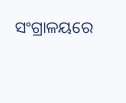ସଂଗ୍ରାଳୟରେ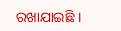ରଖାଯାଇଛି ।